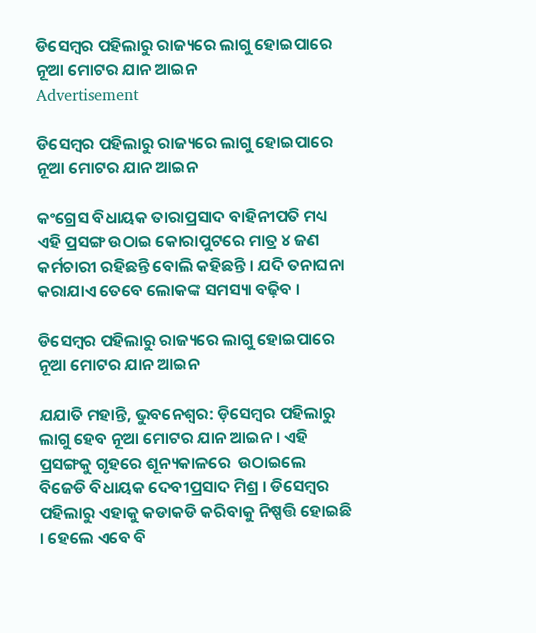ଡିସେମ୍ୱର ପହିଲାରୁ ରାଜ୍ୟରେ ଲାଗୁ ହୋଇପାରେ ନୂଆ ମୋଟର ଯାନ ଆଇନ
Advertisement

ଡିସେମ୍ୱର ପହିଲାରୁ ରାଜ୍ୟରେ ଲାଗୁ ହୋଇପାରେ ନୂଆ ମୋଟର ଯାନ ଆଇନ

କଂଗ୍ରେସ ବିଧାୟକ ତାରାପ୍ରସାଦ ବାହିନୀପତି ମଧ୍ୟ ଏହି ପ୍ରସଙ୍ଗ ଉଠାଇ କୋରାପୁଟରେ ମାତ୍ର ୪ ଜଣ କର୍ମଚାରୀ ରହିଛନ୍ତି ବୋଲି କହିଛନ୍ତି । ଯଦି ତନାଘନା କରାଯାଏ ତେବେ ଲୋକଙ୍କ ସମସ୍ୟା ବଢ଼ିବ ।

ଡିସେମ୍ୱର ପହିଲାରୁ ରାଜ୍ୟରେ ଲାଗୁ ହୋଇପାରେ ନୂଆ ମୋଟର ଯାନ ଆଇନ

ଯଯାତି ମହାନ୍ତି, ଭୁବନେଶ୍ୱର: ଡ଼ିସେମ୍ବର ପହିଲାରୁ ଲାଗୁ ହେବ ନୂଆ ମୋଟର ଯାନ ଆଇନ । ଏହି ପ୍ରସଙ୍ଗକୁ ଗୃହରେ ଶୂନ୍ୟକାଳରେ  ଉଠାଇଲେ ବିଜେଡି ବିଧାୟକ ଦେବୀପ୍ରସାଦ ମିଶ୍ର । ଡିସେମ୍ବର ପହିଲାରୁ ଏହାକୁ କଡାକଡି କରିବାକୁ ନିଷ୍ପତ୍ତି ହୋଇଛି । ହେଲେ ଏବେ ବି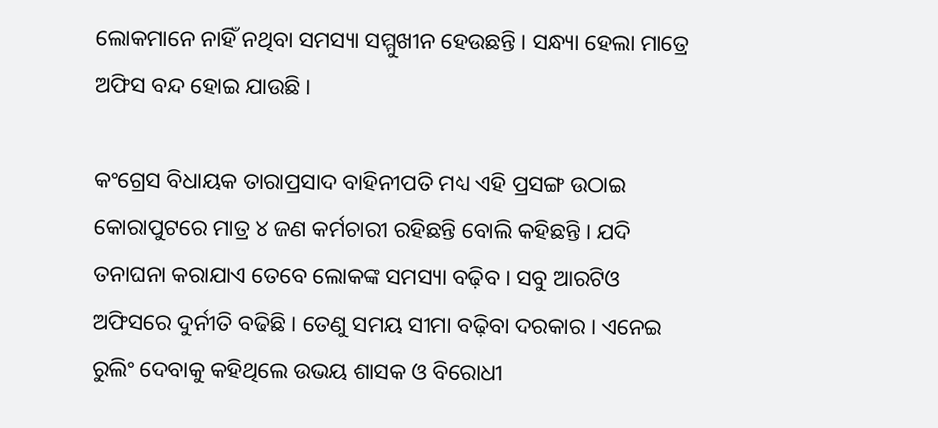ଲୋକମାନେ ନାହିଁ ନଥିବା ସମସ୍ୟା ସମ୍ମୁଖୀନ ହେଉଛନ୍ତି । ସନ୍ଧ୍ୟା ହେଲା ମାତ୍ରେ ଅଫିସ ବନ୍ଦ ହୋଇ ଯାଉଛି ।

କଂଗ୍ରେସ ବିଧାୟକ ତାରାପ୍ରସାଦ ବାହିନୀପତି ମଧ୍ୟ ଏହି ପ୍ରସଙ୍ଗ ଉଠାଇ କୋରାପୁଟରେ ମାତ୍ର ୪ ଜଣ କର୍ମଚାରୀ ରହିଛନ୍ତି ବୋଲି କହିଛନ୍ତି । ଯଦି ତନାଘନା କରାଯାଏ ତେବେ ଲୋକଙ୍କ ସମସ୍ୟା ବଢ଼ିବ । ସବୁ ଆରଟିଓ ଅଫିସରେ ଦୁର୍ନୀତି ବଢିଛି । ତେଣୁ ସମୟ ସୀମା ବଢ଼ିବା ଦରକାର । ଏନେଇ ରୁଲିଂ ଦେବାକୁ କହିଥିଲେ ଉଭୟ ଶାସକ ଓ ବିରୋଧୀ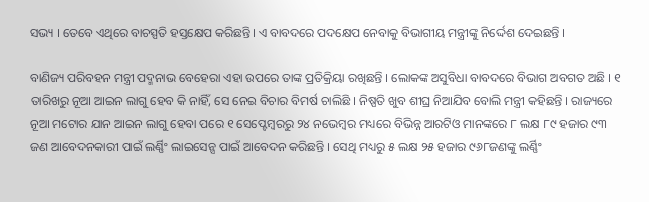ସଭ୍ୟ । ତେବେ ଏଥିରେ ବାଚସ୍ପତି ହସ୍ତକ୍ଷେପ କରିଛନ୍ତି । ଏ ବାବଦରେ ପଦକ୍ଷେପ ନେବାକୁ ବିଭାଗୀୟ ମନ୍ତ୍ରୀଙ୍କୁ ନିର୍ଦ୍ଦେଶ ଦେଇଛନ୍ତି ।

ବାଣିଜ୍ୟ ପରିବହନ ମନ୍ତ୍ରୀ ପଦ୍ମନାଭ ବେହେରା ଏହା ଉପରେ ତାଙ୍କ ପ୍ରତିକ୍ରିୟା ରଖିଛନ୍ତି । ଲୋକଙ୍କ ଅସୁବିଧା ବାବଦରେ ବିଭାଗ ଅବଗତ ଅଛି । ୧ ତାରିଖରୁ ନୂଆ ଆଇନ ଲାଗୁ ହେବ କି ନାହିଁ, ସେ ନେଇ ବିଚାର ବିମର୍ଷ ଚାଲିଛି । ନିଷ୍ପତି ଖୁବ ଶୀଘ୍ର ନିଆଯିବ ବୋଲି ମନ୍ତ୍ରୀ କହିଛନ୍ତି । ରାଜ୍ୟରେ ନୂଆ ମଟୋର ଯାନ ଆଇନ ଲାଗୁ ହେବା ପରେ ୧ ସେପ୍ଟେମ୍ବରରୁ ୨୪ ନଭେମ୍ବର ମଧ୍ୟରେ ବିଭିନ୍ନ ଆରଟିଓ ମାନଙ୍କରେ ୮ ଲକ୍ଷ ୮୯ ହଜାର ୯୩ ଜଣ ଆବେଦନକାରୀ ପାଇଁ ଲର୍ଣ୍ଣିଂ ଲାଇସେନ୍ସ ପାଇଁ ଆବେଦନ କରିଛନ୍ତି । ସେଥି ମଧ୍ୟରୁ ୫ ଲକ୍ଷ ୨୫ ହଜାର ୯୬୮ଜଣଙ୍କୁ ଲର୍ଣ୍ଣିଂ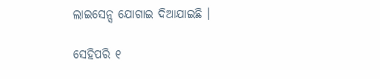ଲାଇସେନ୍ସ ଯୋଗାଇ ଦିଆଯାଇଛି ।

ସେହିପରି ୧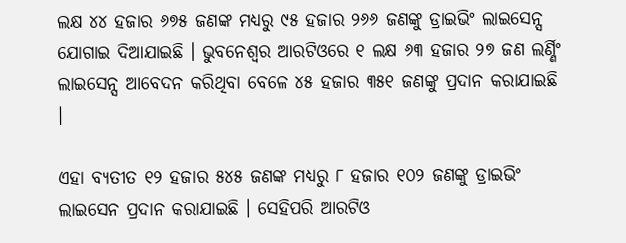ଲକ୍ଷ ୪୪ ହଜାର ୬୭୫ ଜଣଙ୍କ ମଧ୍ୟରୁ ୯୫ ହଜାର ୨୬୬ ଜଣଙ୍କୁ ଡ୍ରାଇଭିଂ ଲାଇସେନ୍ସ ଯୋଗାଇ ଦିଆଯାଇଛି । ଭୁବନେଶ୍ୱର ଆରଟିଓରେ ୧ ଲକ୍ଷ ୬୩ ହଜାର ୨୭ ଜଣ ଲର୍ଣ୍ଣିଂ ଲାଇସେନ୍ସ ଆବେଦନ କରିଥିବା ବେଳେ ୪୫ ହଜାର ୩୫୧ ଜଣଙ୍କୁ ପ୍ରଦାନ କରାଯାଇଛି ।

ଏହା ବ୍ୟତୀତ ୧୨ ହଜାର ୫୪୫ ଜଣଙ୍କ ମଧ୍ୟରୁ ୮ ହଜାର ୧୦୨ ଜଣଙ୍କୁ ଡ୍ରାଇଭିଂ ଲାଇସେନ ପ୍ରଦାନ କରାଯାଇଛି । ସେହିପରି ଆରଟିଓ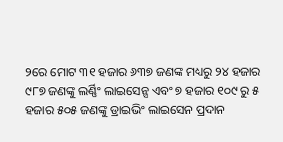୨ରେ ମୋଟ ୩୧ ହଜାର ୬୩୭ ଜଣଙ୍କ ମଧ୍ୟରୁ ୨୪ ହଜାର ୯୮୭ ଜଣଙ୍କୁ ଲର୍ଣ୍ଣିଂ ଲାଇସେନ୍ସ ଏବଂ ୭ ହଜାର ୧୦୯ ରୁ ୫ ହଜାର ୫୦୫ ଜଣଙ୍କୁ ଡ୍ରାଇଭିଂ ଲାଇସେନ ପ୍ରଦାନ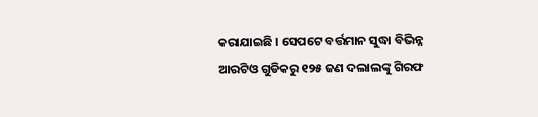କରାଯାଇଛି । ସେପଟେ ବର୍ତ୍ତମାନ ସୁଦ୍ଧା ବିଭିନ୍ନ ଆରଟିଓ ଗୁଡିକରୁ ୧୨୫ ଜଣ ଦଲାଲଙ୍କୁ ଗିରଫ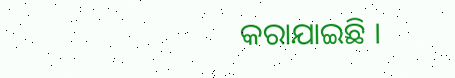କରାଯାଇଛି ।